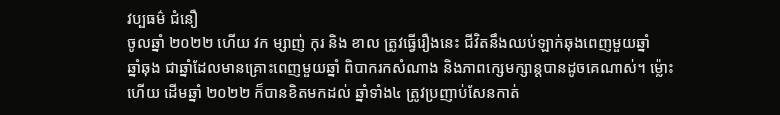វប្បធម៌ ជំនឿ
ចូលឆ្នាំ ២០២២ ហើយ វក ម្សាញ់ កុរ និង ខាល ត្រូវធ្វើរឿងនេះ ជីវិតនឹងឈប់ឡាក់ឆុងពេញមួយឆ្នាំ
ឆ្នាំឆុង ជាឆ្នាំដែលមានគ្រោះពេញមួយឆ្នាំ ពិបាករកសំណាង និងភាពក្សេមក្សាន្តបានដូចគេណាស់។ ម្ល៉ោះហើយ ដើមឆ្នាំ ២០២២ ក៏បានខិតមកដល់ ឆ្នាំទាំង៤ ត្រូវប្រញាប់សែនកាត់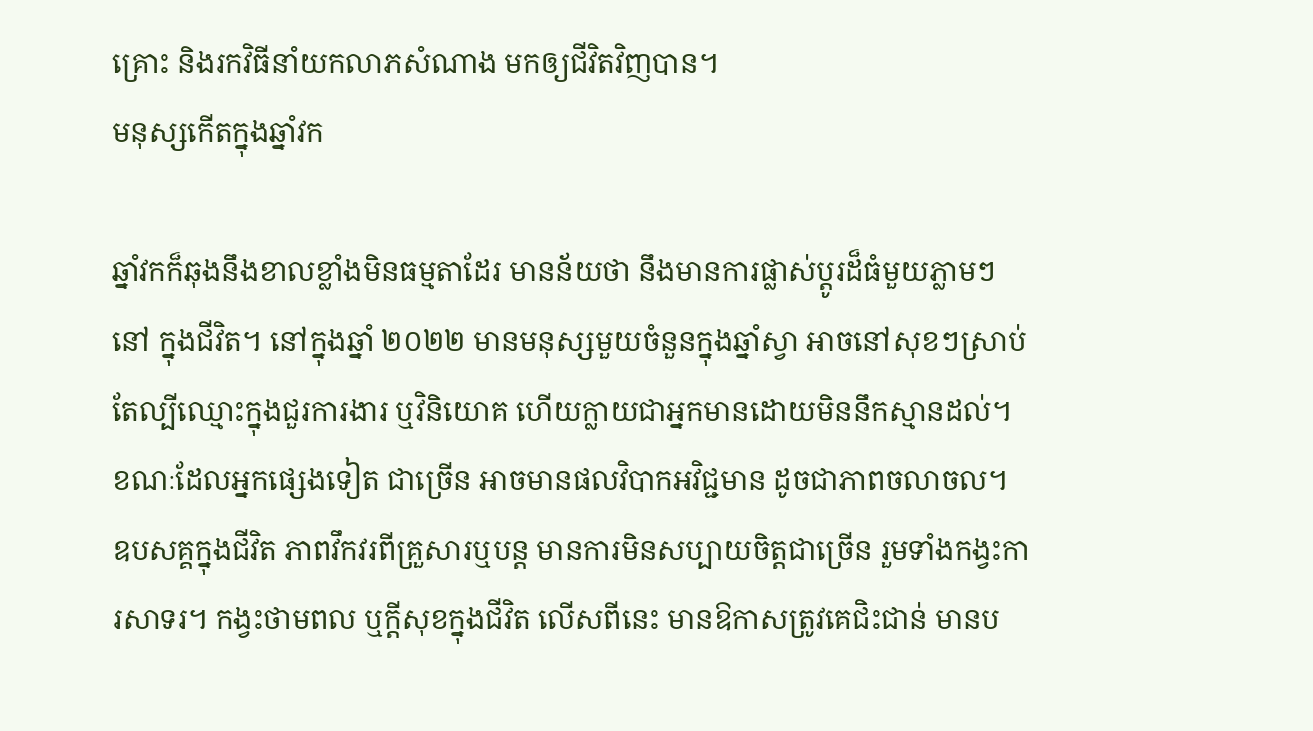គ្រោះ និងរកវិធីនាំយកលាភសំណាង មកឲ្យជីវិតវិញបាន។
មនុស្សកើតក្នុងឆ្នាំវក

ឆ្នាំវកក៏ឆុងនឹងខាលខ្លាំងមិនធម្មតាដែរ មានន័យថា នឹងមានការផ្លាស់ប្តូរដ៏ធំមួយភ្លាមៗនៅ ក្នុងជីវិត។ នៅក្នុងឆ្នាំ ២០២២ មានមនុស្សមួយចំនួនក្នុងឆ្នាំស្វា អាចនៅសុខៗស្រាប់តែល្បីឈ្មោះក្នុងជួរការងារ ឬវិនិយោគ ហើយក្លាយជាអ្នកមានដោយមិននឹកស្មានដល់។ ខណៈដែលអ្នកផ្សេងទៀត ជាច្រើន អាចមានផលវិបាកអវិជ្ជមាន ដូចជាភាពចលាចល។
ឧបសគ្គក្នុងជីវិត ភាពវឹកវរពីគ្រួសារឬបន្ត មានការមិនសប្បាយចិត្តជាច្រើន រួមទាំងកង្វះការសាទរ។ កង្វះថាមពល ឬក្ដីសុខក្នុងជីវិត លើសពីនេះ មានឱកាសត្រូវគេជិះជាន់ មានប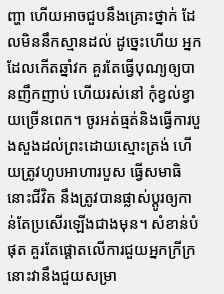ញ្ហា ហើយអាចជួបនឹងគ្រោះថ្នាក់ ដែលមិននឹកស្មានដល់ ដូច្នេះហើយ អ្នកដែលកើតឆ្នាំវក គួរតែធ្វើបុណ្យឲ្យបានញឹកញាប់ ហើយរស់នៅ កុំខ្វល់ខ្វាយច្រើនពេក។ ចូរអត់ធ្មត់និងធ្វើការបួងសួងដល់ព្រះដោយស្មោះត្រង់ ហើយត្រូវហូបអាហារបួស ធ្វើសមាធិ នោះជីវិត នឹងត្រូវបានផ្លាស់ប្ដូរឲ្យកាន់តែប្រសើរឡើងជាងមុន។ សំខាន់បំផុត គួរតែផ្តោតលើការជួយអ្នកក្រីក្រ នោះវានឹងជួយសម្រា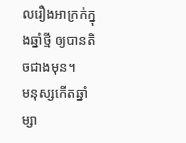លរឿងអាក្រក់ក្នុងឆ្នាំថ្មី ឲ្យបានតិចជាងមុន។
មនុស្សកើតឆ្នាំម្សា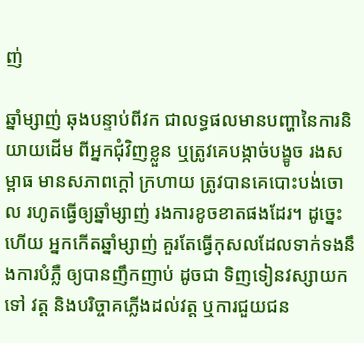ញ់

ឆ្នាំម្សាញ់ ឆុងបន្ទាប់ពីវក ជាលទ្ធផលមានបញ្ហានៃការនិយាយដើម ពីអ្នកជុំវិញខ្លួន ឬត្រូវគេបង្កាច់បង្ខូច រងសម្ពាធ មានសភាពក្តៅ ក្រហាយ ត្រូវបានគេបោះបង់ចោល រហូតធ្វើឲ្យឆ្នាំម្សាញ់ រងការខូចខាតផងដែរ។ ដូច្នេះហើយ អ្នកកើតឆ្នាំម្សាញ់ គួរតែធ្វើកុសលដែលទាក់ទងនឹងការបំភ្លឺ ឲ្យបានញឹកញាប់ ដូចជា ទិញទៀនវស្សាយកទៅ វត្ត និងបរិច្ចាគភ្លើងដល់វត្ត ឬការជួយជន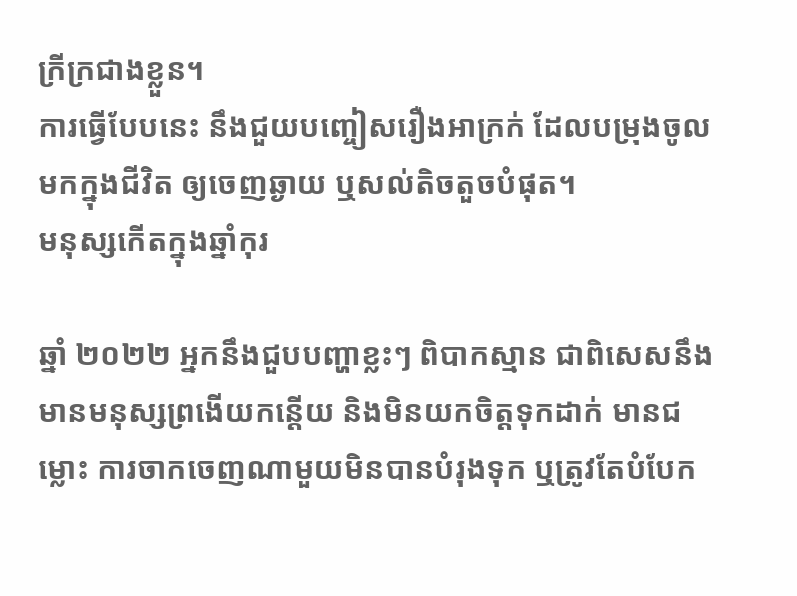ក្រីក្រជាងខ្លួន។
ការធ្វើបែបនេះ នឹងជួយបញ្ចៀសរឿងអាក្រក់ ដែលបម្រុងចូលមកក្នុងជីវិត ឲ្យចេញឆ្ងាយ ឬសល់តិចតួចបំផុត។
មនុស្សកើតក្នុងឆ្នាំកុរ

ឆ្នាំ ២០២២ អ្នកនឹងជួបបញ្ហាខ្លះៗ ពិបាកស្មាន ជាពិសេសនឹងមានមនុស្សព្រងើយកន្តើយ និងមិនយកចិត្តទុកដាក់ មានជម្លោះ ការចាកចេញណាមួយមិនបានបំរុងទុក ឬត្រូវតែបំបែក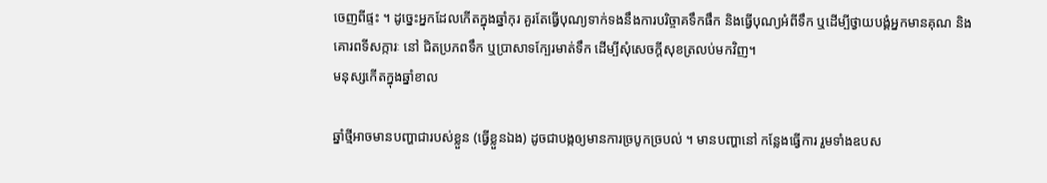ចេញពីផ្ទះ ។ ដូច្នេះអ្នកដែលកើតក្នុងឆ្នាំកុរ គួរតែធ្វើបុណ្យទាក់ទងនឹងការបរិច្ចាគទឹកផឹក និងធ្វើបុណ្យអំពីទឹក ឬដើម្បីថ្វាយបង្គំអ្នកមានគុណ និងគោរពទីសក្ការៈ នៅ ជិតប្រភពទឹក ឬប្រាសាទក្បែរមាត់ទឹក ដើម្បីសុំសេចក្ដីសុខត្រលប់មកវិញ។
មនុស្សកើតក្នុងឆ្នាំខាល

ឆ្នាំថ្មីអាចមានបញ្ហាជារបស់ខ្លួន (ធ្វើខ្លួនឯង) ដូចជាបង្កឲ្យមានការច្របូកច្របល់ ។ មានបញ្ហានៅ កន្លែងធ្វើការ រួមទាំងឧបស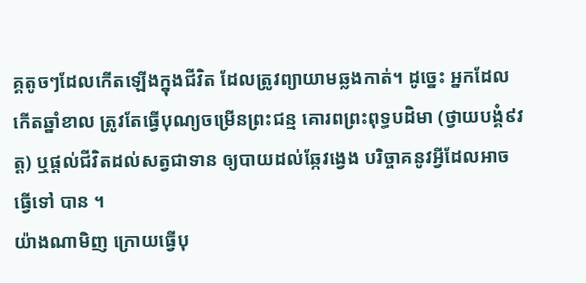គ្គតូចៗដែលកើតឡើងក្នុងជីវិត ដែលត្រូវព្យាយាមឆ្លងកាត់។ ដូច្នេះ អ្នកដែលកើតឆ្នាំខាល ត្រូវតែធ្វើបុណ្យចម្រើនព្រះជន្ម គោរពព្រះពុទ្ធបដិមា (ថ្វាយបង្គំ៩វត្ត) ឬផ្ដល់ជីវិតដល់សត្វជាទាន ឲ្យបាយដល់ឆ្កែវង្វេង បរិច្ចាគនូវអ្វីដែលអាចធ្វើទៅ បាន ។
យ៉ាងណាមិញ ក្រោយធ្វើបុ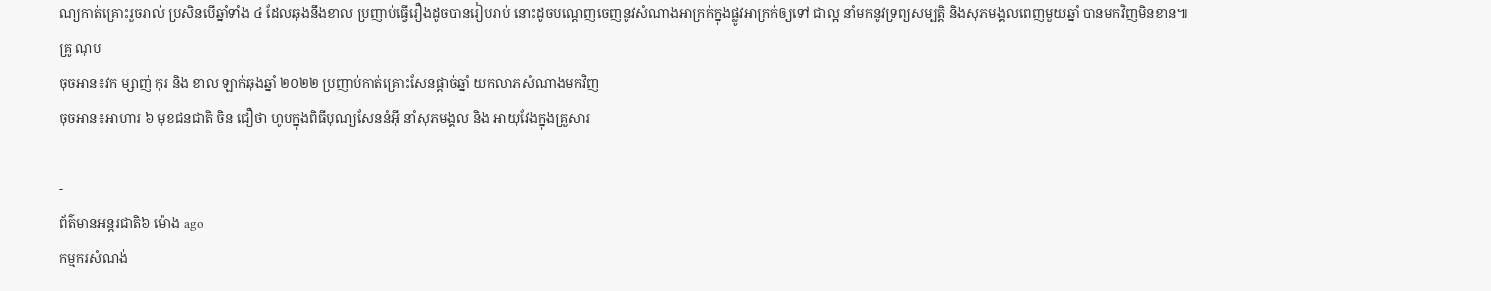ណ្យកាត់គ្រោះរួចរាល់ ប្រសិនបើឆ្នាំទាំង ៤ ដែលឆុងនឹងខាល ប្រញាប់ធ្វើរឿងដូចបានរៀបរាប់ នោះដូចបណ្ដេញចេញនូវសំណាងអាក្រក់ក្នុងផ្លូវអាក្រក់ឲ្យទៅ ជាល្អ នាំមកនូវទ្រព្យសម្បត្តិ និងសុភមង្គលពេញមួយឆ្នាំ បានមកវិញមិនខាន៕
គ្រូ ណុប
ចុចអាន៖វក ម្សាញ់ កុរ និង ខាល ឡាក់ឆុងឆ្នាំ ២០២២ ប្រញាប់កាត់គ្រោះសែនផ្តាច់ឆ្នាំ យកលាភសំណាងមកវិញ
ចុចអាន៖អាហារ ៦ មុខជនជាតិ ចិន ជឿថា ហូបក្នុងពិធីបុណ្យសែននំអ៊ី នាំសុភមង្គល និង អាយុវែងក្នុងគ្រួសារ

-
ព័ត៌មានអន្ដរជាតិ៦ ម៉ោង ago
កម្មករសំណង់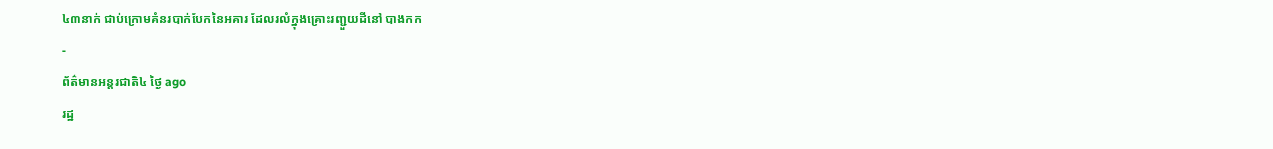៤៣នាក់ ជាប់ក្រោមគំនរបាក់បែកនៃអគារ ដែលរលំក្នុងគ្រោះរញ្ជួយដីនៅ បាងកក
-
ព័ត៌មានអន្ដរជាតិ៤ ថ្ងៃ ago
រដ្ឋ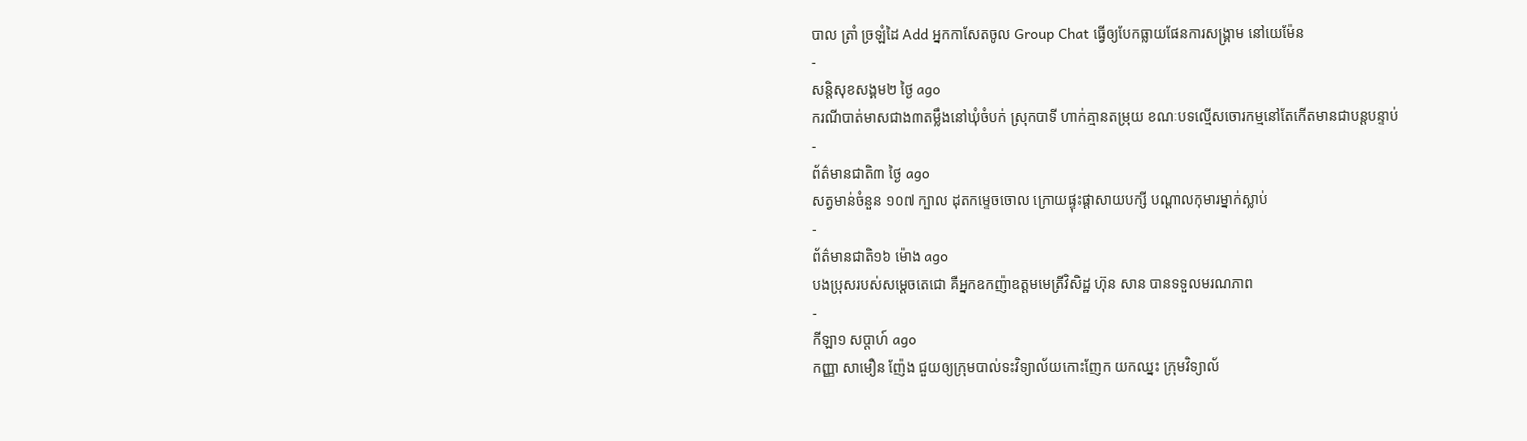បាល ត្រាំ ច្រឡំដៃ Add អ្នកកាសែតចូល Group Chat ធ្វើឲ្យបែកធ្លាយផែនការសង្គ្រាម នៅយេម៉ែន
-
សន្តិសុខសង្គម២ ថ្ងៃ ago
ករណីបាត់មាសជាង៣តម្លឹងនៅឃុំចំបក់ ស្រុកបាទី ហាក់គ្មានតម្រុយ ខណៈបទល្មើសចោរកម្មនៅតែកើតមានជាបន្តបន្ទាប់
-
ព័ត៌មានជាតិ៣ ថ្ងៃ ago
សត្វមាន់ចំនួន ១០៧ ក្បាល ដុតកម្ទេចចោល ក្រោយផ្ទុះផ្ដាសាយបក្សី បណ្តាលកុមារម្នាក់ស្លាប់
-
ព័ត៌មានជាតិ១៦ ម៉ោង ago
បងប្រុសរបស់សម្ដេចតេជោ គឺអ្នកឧកញ៉ាឧត្តមមេត្រីវិសិដ្ឋ ហ៊ុន សាន បានទទួលមរណភាព
-
កីឡា១ សប្តាហ៍ ago
កញ្ញា សាមឿន ញ៉ែង ជួយឲ្យក្រុមបាល់ទះវិទ្យាល័យកោះញែក យកឈ្នះ ក្រុមវិទ្យាល័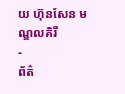យ ហ៊ុនសែន មណ្ឌលគិរី
-
ព័ត៌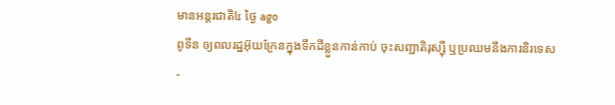មានអន្ដរជាតិ៤ ថ្ងៃ ago
ពូទីន ឲ្យពលរដ្ឋអ៊ុយក្រែនក្នុងទឹកដីខ្លួនកាន់កាប់ ចុះសញ្ជាតិរុស្ស៊ី ឬប្រឈមនឹងការនិរទេស
-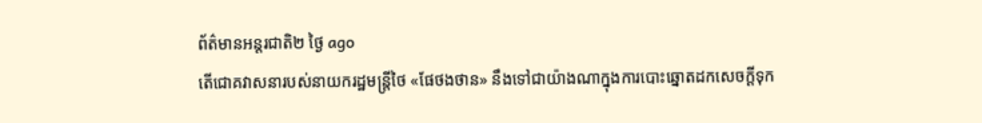ព័ត៌មានអន្ដរជាតិ២ ថ្ងៃ ago
តើជោគវាសនារបស់នាយករដ្ឋមន្ត្រីថៃ «ផែថងថាន» នឹងទៅជាយ៉ាងណាក្នុងការបោះឆ្នោតដកសេចក្តីទុក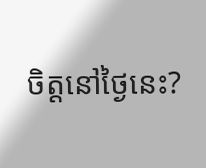ចិត្តនៅថ្ងៃនេះ?